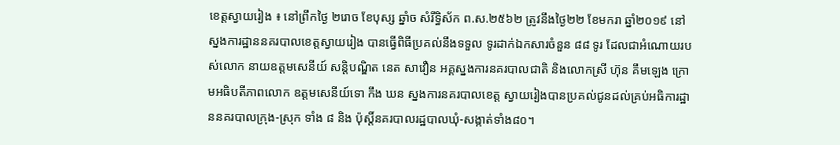ខេត្តស្វាយរៀង ៖ នៅព្រឹកថ្ងៃ ២រោច ខែបុស្ស ឆ្នាំច សំរឹទ្ធិស័ក ព.ស.២៥៦២ ត្រូវនឹងថ្ងៃ២២ ខែមករា ឆ្នាំ២០១៩ នៅស្នងការដ្ឋាននគរបាលខេត្តស្វាយរៀង បានធ្វើពិធីប្រគល់នឹងទទួល ទូរដាក់ឯកសារចំនួន ៨៨ ទូរ ដែលជាអំណោយរបស់លោក នាយឧត្តមសេនីយ៍ សន្តិបណ្ឌិត នេត សាវឿន អគ្គស្នងការនគរបាលជាតិ និងលោកស្រី ហ៊ុន គឹមឡេង ក្រោមអធិបតីភាពលោក ឧត្តមសេនីយ៍ទោ កឹង ឃន ស្នងការនគរបាលខេត្ត ស្វាយរៀងបានប្រគល់ជូនដល់គ្រប់អធិការដ្ឋាននគរបាលក្រុង-ស្រុក ទាំង ៨ និង ប៉ុស្តិ៍នគរបាលរដ្ឋបាលឃុំ-សង្កាត់ទាំង៨០។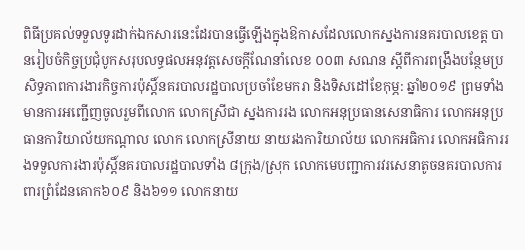ពិធីប្រគល់ទទួលទូរដាក់ឯកសារនេះដែរបានធ្វើឡើងក្នុងឱកាសដែលលោកស្នងការនគរបាលខេត្ត បានរៀបចំកិច្ចប្រជុំបូកសរុបលទ្ធផលអនុវត្តសេចក្តីណែនាំលេខ ០០៣ សណន ស្តីពីការពង្រឹងបន្ថែមប្រសិទ្ធភាពការងារកិច្ចការប៉ុស្តិ៍នគរបាលរដ្ឋបាលប្រចាំខែមករា និងទិសដៅខែកុម្ភ: ឆ្នាំ២០១៩ ព្រមទាំងមានការអញ្ជើញចូលរួមពីលោក លោកស្រីជា ស្នងការរង លោកអនុប្រធានសេនាធិការ លោកអនុប្រធានការិយាល័យកណ្តាល លោក លោកស្រីនាយ នាយរងការិយាល័យ លោកអធិការ លោកអធិការរងទទួលការងារប៉ុស្តិ៍នគរបាលរដ្ឋបាលទាំង ៨ក្រុង/ស្រុក លោកមេបញ្ជាការវរសេនាតូចនគរបាលការពារព្រំដែនគោក៦០៩ និង៦១១ លោកនាយ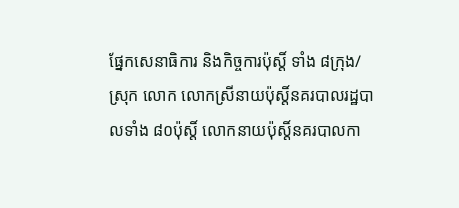ផ្នែកសេនាធិការ និងកិច្ចការប៉ុស្តិ៍ ទាំង ៨ក្រុង/ស្រុក លោក លោកស្រីនាយប៉ុស្តិ៍នគរបាលរដ្ឋបាលទាំង ៨០ប៉ុស្តិ៍ លោកនាយប៉ុស្តិ៍នគរបាលកា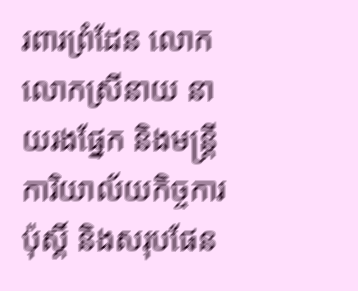រពារព្រំដែន លោក លោកស្រីនាយ នាយរងផ្នែក និងមន្ត្រីការិយាល័យកិច្ចការប៉ុស្តិ៍ និងសរុបផែន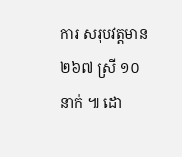ការ សរុបវត្តមាន ២៦៧ ស្រី ១០ នាក់ ៕ ដោ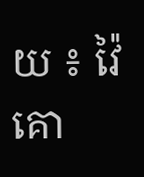យ ៖ វ៉ៃគោ